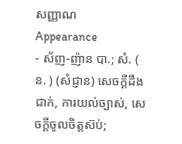សញ្ញាណ
Appearance
- ស័ញ-ញ៉ាន បា.; សំ. ( ន. ) (សំជ្ញាន) សេចក្ដីដឹងជាក់, ការយល់ច្បាស់, សេចក្ដីចូលចិត្តស៊ប់;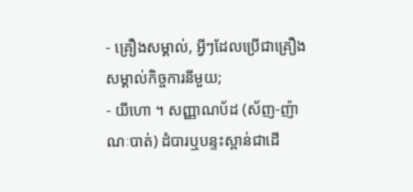- គ្រឿងសម្គាល់, អ្វីៗដែលប្រើជាគ្រឿងសម្គាល់កិច្ចការនីមួយ;
- យីហោ ។ សញ្ញាណប័ដ (ស័ញ-ញ៉ាណៈបាត់) ដំបារឬបន្ទះស្ពាន់ជាដើ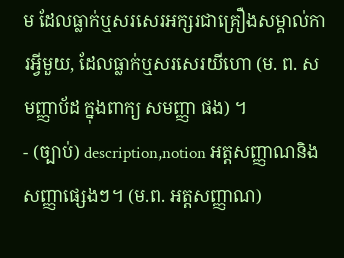ម ដែលធ្លាក់ឬសរសេរអក្សរជាគ្រឿងសម្គាល់ការអ្វីមួយ, ដែលធ្លាក់ឬសរសេរយីហោ (ម. ព. សមញ្ញាប័ដ ក្នុងពាក្យ សមញ្ញា ផង) ។
- (ច្បាប់) description,notion អត្តសញ្ញាណនិងសញ្ញាផ្សេងៗ។ (ម.ព. អត្តសញ្ញាណ)